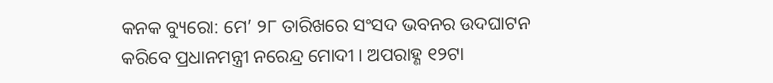କନକ ବ୍ୟୁରୋ: ମେ’ ୨୮ ତାରିଖରେ ସଂସଦ ଭବନର ଉଦଘାଟନ କରିବେ ପ୍ରଧାନମନ୍ତ୍ରୀ ନରେନ୍ଦ୍ର ମୋଦୀ । ଅପରାହ୍ଣ ୧୨ଟା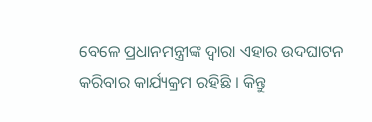ବେଳେ ପ୍ରଧାନମନ୍ତ୍ରୀଙ୍କ ଦ୍ୱାରା ଏହାର ଉଦଘାଟନ କରିବାର କାର୍ଯ୍ୟକ୍ରମ ରହିଛି । କିନ୍ତୁ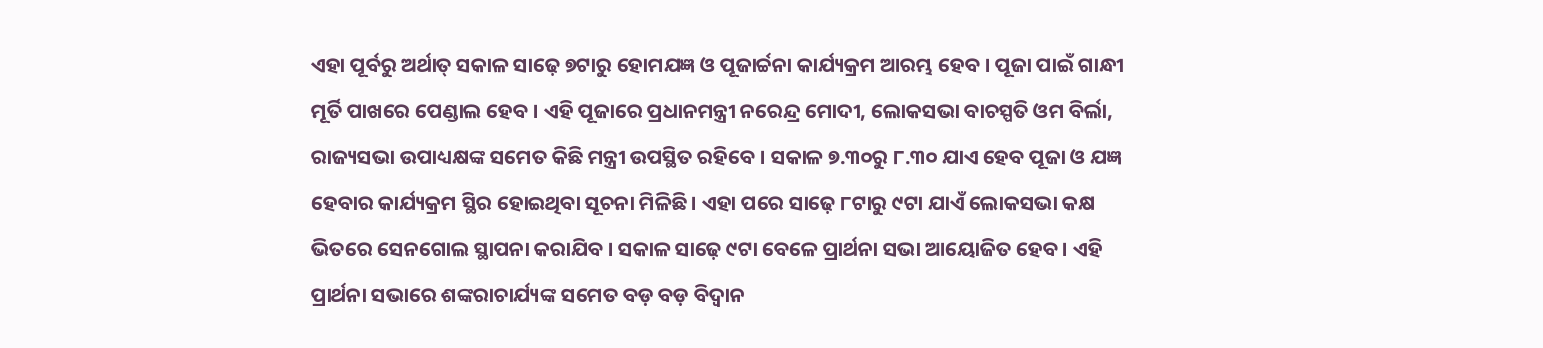ଏହା ପୂର୍ବରୁ ଅର୍ଥାତ୍ ସକାଳ ସାଢ଼େ ୭ଟାରୁ ହୋମଯଜ୍ଞ ଓ ପୂଜାର୍ଚ୍ଚନା କାର୍ଯ୍ୟକ୍ରମ ଆରମ୍ଭ ହେବ । ପୂଜା ପାଇଁ ଗାନ୍ଧୀ ମୂର୍ତି ପାଖରେ ପେଣ୍ଡାଲ ହେବ । ଏହି ପୂଜାରେ ପ୍ରଧାନମନ୍ତ୍ରୀ ନରେନ୍ଦ୍ର ମୋଦୀ, ଲୋକସଭା ବାଚସ୍ପତି ଓମ ବିର୍ଲା, ରାଜ୍ୟସଭା ଉପାଧ୍ୟକ୍ଷଙ୍କ ସମେତ କିଛି ମନ୍ତ୍ରୀ ଉପସ୍ଥିତ ରହିବେ । ସକାଳ ୭.୩୦ରୁ ୮.୩୦ ଯାଏ ହେବ ପୂଜା ଓ ଯଜ୍ଞ ହେବାର କାର୍ଯ୍ୟକ୍ରମ ସ୍ଥିର ହୋଇଥିବା ସୂଚନା ମିଳିଛି । ଏହା ପରେ ସାଢ଼େ ୮ଟାରୁ ୯ଟା ଯାଏଁ ଲୋକସଭା କକ୍ଷ ଭିତରେ ସେନଗୋଲ ସ୍ଥାପନା କରାଯିବ । ସକାଳ ସାଢ଼େ ୯ଟା ବେଳେ ପ୍ରାର୍ଥନା ସଭା ଆୟୋଜିତ ହେବ । ଏହି ପ୍ରାର୍ଥନା ସଭାରେ ଶଙ୍କରାଚାର୍ଯ୍ୟଙ୍କ ସମେତ ବଡ଼ ବଡ଼ ବିଦ୍ୱାନ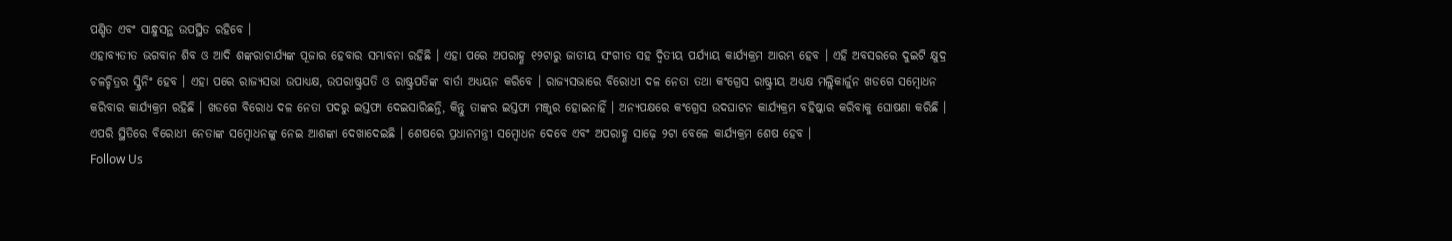ପଣ୍ଡିତ ଏବଂ ସାନ୍ଧୁସନ୍ଥ ଉପସ୍ଥିତ ରହିବେ ।
ଏହାବ୍ୟତୀତ ଭଗବାନ ଶିବ ଓ ଆଦି ଶଙ୍କରାଚାର୍ଯ୍ୟଙ୍କ ପୂଜାର ହେବାର ସମ୍ଭାବନା ରହିଛି । ଏହା ପରେ ଅପରାହ୍ଣ ୧୨ଟାରୁ ଜାତୀୟ ସଂଗୀତ ସହ ଦ୍ୱିତୀୟ ପର୍ଯ୍ୟାୟ କାର୍ଯ୍ୟକ୍ରମ ଆରମ୍ଭ ହେବ । ଏହି ଅବସରରେ ଦୁଇଟି କ୍ଷୁଦ୍ର ଚଳଚ୍ଚିତ୍ରର ସ୍କ୍ରିନିଂ ହେବ । ଏହା ପରେ ରାଜ୍ୟସଭା ଉପାଧ୍ୟକ୍ଷ, ଉପରାଷ୍ଟ୍ରପତି ଓ ରାଷ୍ଟ୍ରପତିଙ୍କ ବାର୍ତା ଅଧ୍ୟୟନ କରିବେ । ରାଜ୍ୟସଭାରେ ବିରୋଧୀ ଦଳ ନେତା ତଥା କଂଗ୍ରେସ ରାଷ୍ଟ୍ରୀୟ ଅଧ୍ୟକ୍ଷ ମଲ୍ଲିକାର୍ଜୁନ ଖଡଗେ ସମ୍ବୋଧନ କରିବାର କାର୍ଯ୍ୟକ୍ରମ ରହିଛି । ଖଡଗେ ବିରୋଧ ଦଳ ନେତା ପଦରୁ ଇସ୍ତଫା ଦେଇସାରିଛନ୍ତି, କିନ୍ତୁ ତାଙ୍କର ଇସ୍ତଫା ମଞ୍ଜୁର ହୋଇନାହିଁ । ଅନ୍ୟପକ୍ଷରେ କଂଗ୍ରେସ ଉଦଘାଟନ କାର୍ଯ୍ୟକ୍ରମ ବହିଷ୍କାର କରିବାକୁ ଘୋଷଣା କରିଛି । ଏପରି ସ୍ଥିତିରେ ବିରୋଧୀ ନେତାଙ୍କ ସମ୍ବୋଧନଙ୍କୁ ନେଇ ଆଶଙ୍କା ଦେଖାଦେଇଛି । ଶେଷରେ ପ୍ରଧାନମନ୍ତ୍ରୀ ସମ୍ବୋଧନ ଦେବେ ଏବଂ ଅପରାହ୍ଣ ସାଢ଼େ ୨ଟା ବେଳେ କାର୍ଯ୍ୟକ୍ରମ ଶେଷ ହେବ ।
Follow Us